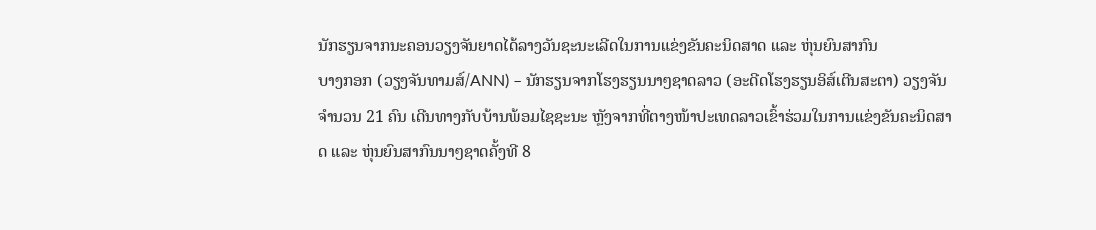ນັກຮຽນຈາກນະຄອນວຽງຈັນຍາດໄດ້ລາງວັນຊະນະເລີດໃນການແຂ່ງຂັນຄະນິດສາດ ແລະ ຫຸ່ນຍົນສາກົນ
ບາງກອກ (ວຽງຈັນທາມສ໌/ANN) – ນັກຮຽນຈາກໂຮງຮຽນນາໆຊາດລາວ (ອະດີດໂຮງຮຽນອິສ໌ເຕີນສະຕາ) ວຽງຈັນ ຈຳນວນ 21 ຄົນ ເດີນທາງກັບບ້ານພ້ອມໄຊຊະນະ ຫຼັງຈາກທີ່ຕາງໜ້າປະເທດລາວເຂົ້າຮ່ວມໃນການແຂ່ງຂັນຄະນິດສາດ ແລະ ຫຸ່ນຍົນສາກົນນາໆຊາດຄັ້ງທີ 8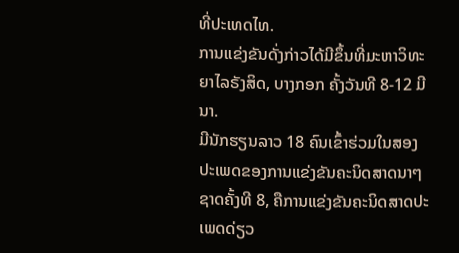ທີ່ປະເທດໄທ.
ການແຂ່ງຂັນດັ່ງກ່າວໄດ້ມີຂຶ້ນທີ່ມະຫາວິທະຍາໄລຣັງສິດ, ບາງກອກ ຄັ້ງວັນທີ 8-12 ມີນາ.
ມີນັກຮຽນລາວ 18 ຄົນເຂົ້າຮ່ວມໃນສອງປະເພດຂອງການແຂ່ງຂັນຄະນິດສາດນາໆຊາດຄັ້ງທີ 8, ຄືການແຂ່ງຂັນຄະນິດສາດປະເພດດ່ຽວ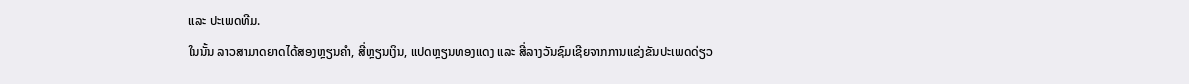ແລະ ປະເພດທີມ.
ໃນນັ້ນ ລາວສາມາດຍາດໄດ້ສອງຫຼຽນຄຳ, ສີ່ຫຼຽນເງິນ, ແປດຫຼຽນທອງແດງ ແລະ ສີ່ລາງວັນຊົມເຊີຍຈາກການແຂ່ງຂັນປະເພດດ່ຽວ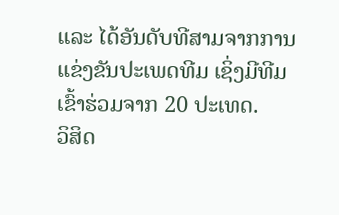ແລະ ໄດ້ອັນດັບທີສາມຈາກການແຂ່ງຂັນປະເພດທີມ ເຊິ່ງມີທີມເຂົ້າຮ່ວມຈາກ 20 ປະເທດ.
ວິສິດ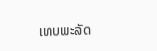ເທບພະລັດ